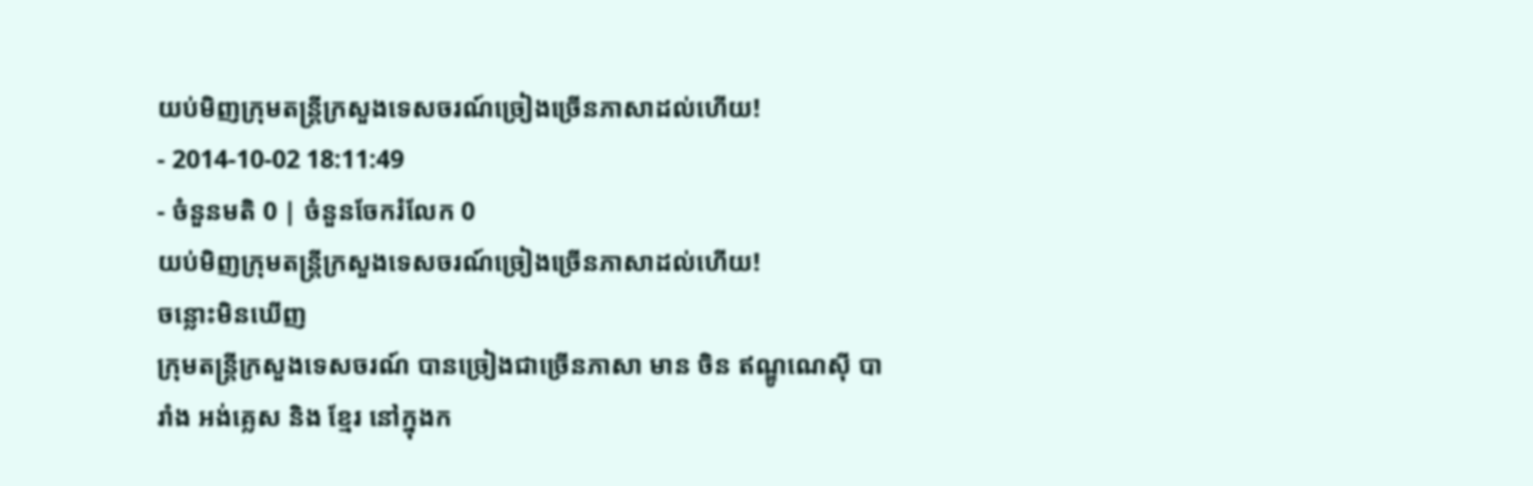យប់មិញក្រុមតន្ត្រីក្រសួងទេសចរណ៍ច្រៀងច្រើនភាសាដល់ហើយ!
- 2014-10-02 18:11:49
- ចំនួនមតិ 0 | ចំនួនចែករំលែក 0
យប់មិញក្រុមតន្ត្រីក្រសួងទេសចរណ៍ច្រៀងច្រើនភាសាដល់ហើយ!
ចន្លោះមិនឃើញ
ក្រុមតន្ត្រីក្រសួងទេសចរណ៍ បានច្រៀងជាច្រើនភាសា មាន ចិន ឥណ្ឌូណេស៊ី បារាំង អង់គ្លេស និង ខ្មែរ នៅក្នុងក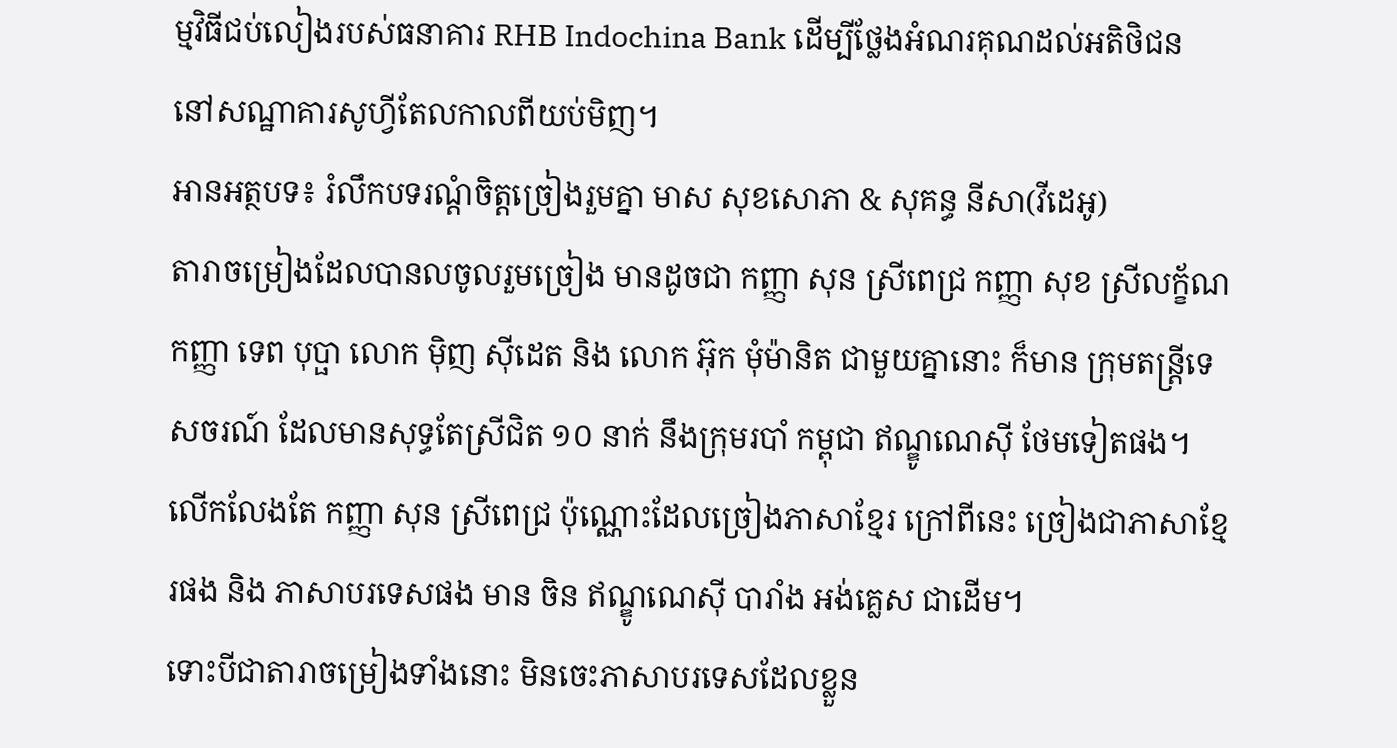ម្មវិធីជប់លៀងរបស់ធនាគារ RHB Indochina Bank ដើម្បីថ្លែងអំណរគុណដល់អតិថិជន នៅសណ្ឋាគារសូហ្វីតែលកាលពីយប់មិញ។
អានអត្ថបទ៖ រំលឹកបទរណ្ដំចិត្តច្រៀងរួមគ្នា មាស សុខសោភា & សុគន្ធ នីសា(វីដេអូ)
តារាចម្រៀងដែលបានលចូលរួមច្រៀង មានដូចជា កញ្ញា សុន ស្រីពេជ្រ កញ្ញា សុខ ស្រីលក្ខ័ណ កញ្ញា ទេព បុប្ផា លោក ម៉ិញ ស៊ីដេត និង លោក អ៊ុក មុំម៉ានិត ជាមួយគ្នានោះ ក៏មាន ក្រុមតន្ត្រីទេសចរណ៍ ដែលមានសុទ្ធតែស្រីជិត ១០ នាក់ នឹងក្រុមរបាំ កម្ពុជា ឥណ្ឌូណេស៊ី ថែមទៀតផង។
លើកលែងតែ កញ្ញា សុន ស្រីពេជ្រ ប៉ុណ្ណោះដែលច្រៀងភាសាខ្មែរ ក្រៅពីនេះ ច្រៀងជាភាសាខ្មែរផង និង ភាសាបរទេសផង មាន ចិន ឥណ្ឌូណេស៊ី បារាំង អង់គ្លេស ជាដើម។
ទោះបីជាតារាចម្រៀងទាំងនោះ មិនចេះភាសាបរទេសដែលខ្លួន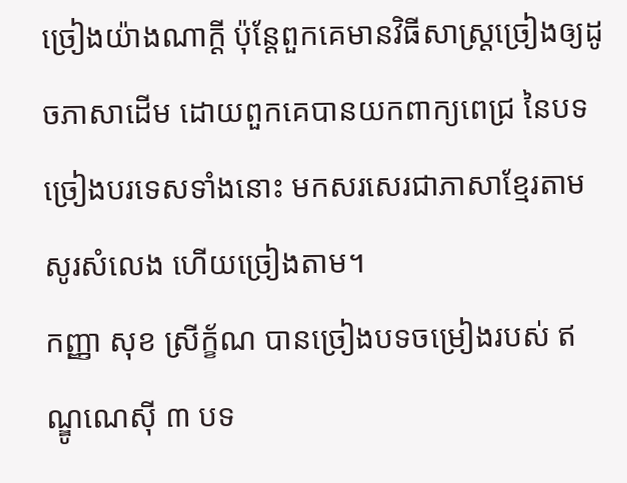ច្រៀងយ៉ាងណាក្ដី ប៉ុន្តែពួកគេមានវិធីសាស្ត្រច្រៀងឲ្យដូចភាសាដើម ដោយពួកគេបានយកពាក្យពេជ្រ នៃបទច្រៀងបរទេសទាំងនោះ មកសរសេរជាភាសាខ្មែរតាមសូរសំលេង ហើយច្រៀងតាម។
កញ្ញា សុខ ស្រីក្ខ័ណ បានច្រៀងបទចម្រៀងរបស់ ឥណ្ឌូណេស៊ី ៣ បទ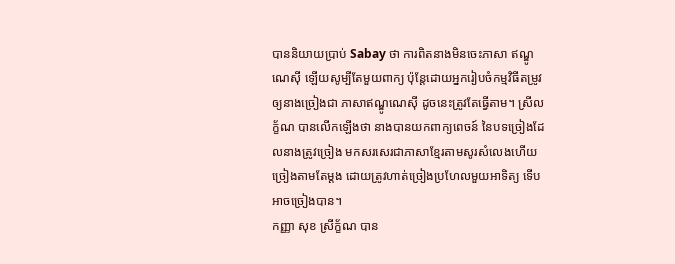បាននិយាយប្រាប់ Sabay ថា ការពិតនាងមិនចេះភាសា ឥណ្ឌូណេស៊ី ឡើយសូម្បីតែមួយពាក្យ ប៉ុន្តែដោយអ្នករៀបចំកម្មវិធីតម្រូវឲ្យនាងច្រៀងជា ភាសាឥណ្ឌូណេស៊ី ដូចនេះត្រូវតែធ្វើតាម។ ស្រីលក្ខ័ណ បានលើកឡើងថា នាងបានយកពាក្យពេចន៍ នៃបទច្រៀងដែលនាងត្រូវច្រៀង មកសរសេរជាភាសាខ្មែរតាមសូរសំលេងហើយច្រៀងតាមតែម្ដង ដោយត្រូវហាត់ច្រៀងប្រហែលមួយអាទិត្យ ទើបអាចច្រៀងបាន។
កញ្ញា សុខ ស្រីក្ខ័ណ បាន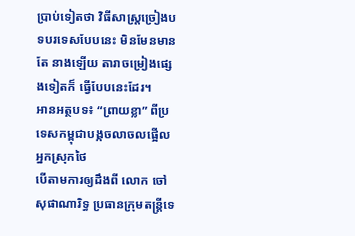ប្រាប់ទៀតថា វិធីសាស្ត្រច្រៀងបទបរទេសបែបនេះ មិនមែនមានតែ នាងឡើយ តារាចម្រៀងផ្សេងទៀតក៏ ធ្វើបែបនេះដែរ។
អានអត្ថបទ៖ “ព្រាយខ្លា” ពីប្រទេសកម្ពុជាបង្កចលាចលផ្អើលអ្នកស្រុកថៃ
បើតាមការឲ្យដឹងពី លោក ចៅ សុផាណារិទ្ធ ប្រធានក្រុមតន្ត្រីទេ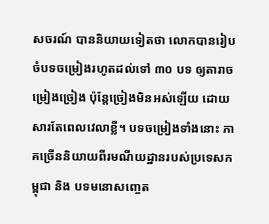សចរណ៍ បាននិយាយទៀតថា លោកបានរៀបចំបទចម្រៀងរហូតដល់ទៅ ៣០ បទ ឲ្យតារាចម្រៀងច្រៀង ប៉ុន្តែច្រៀងមិនអស់ឡើយ ដោយសារតែពេលវេលាខ្លី។ បទចម្រៀងទាំងនោះ ភាគច្រើននិយាយពីរមណីយដ្ឋានរបស់ប្រទេសកម្ពុជា និង បទមនោសញ្ចេត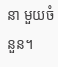នា មួយចំនួន។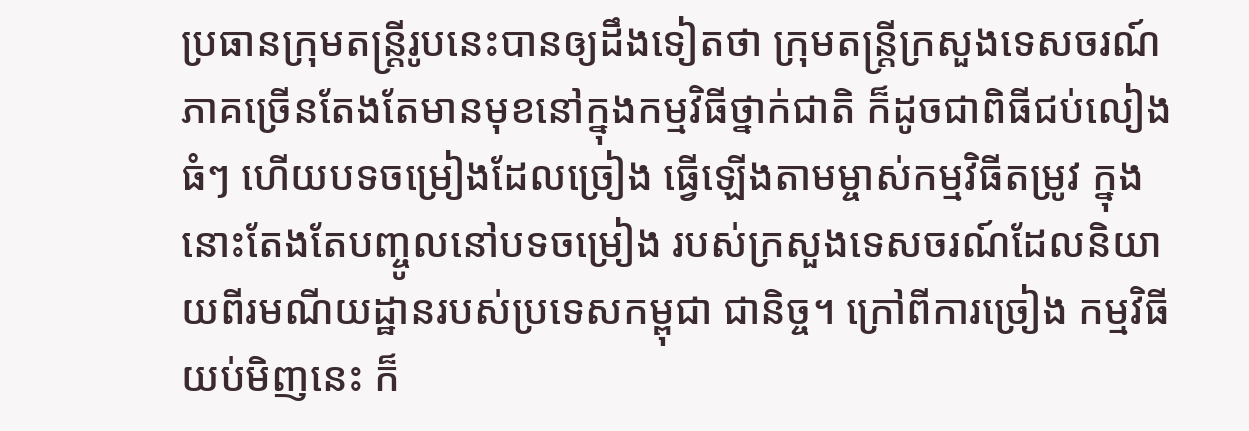ប្រធានក្រុមតន្ត្រីរូបនេះបានឲ្យដឹងទៀតថា ក្រុមតន្ត្រីក្រសួងទេសចរណ៍ ភាគច្រើនតែងតែមានមុខនៅក្នុងកម្មវិធីថ្នាក់ជាតិ ក៏ដូចជាពិធីជប់លៀងធំៗ ហើយបទចម្រៀងដែលច្រៀង ធ្វើឡើងតាមម្ចាស់កម្មវិធីតម្រូវ ក្នុងនោះតែងតែបញ្ចូលនៅបទចម្រៀង របស់ក្រសួងទេសចរណ៍ដែលនិយាយពីរមណីយដ្ឋានរបស់ប្រទេសកម្ពុជា ជានិច្ច។ ក្រៅពីការច្រៀង កម្មវិធីយប់មិញនេះ ក៏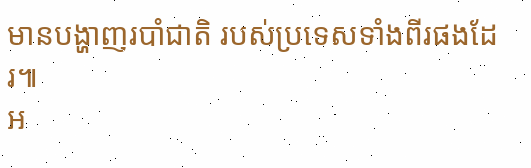មានបង្ហាញរបាំជាតិ របស់ប្រទេសទាំងពីរផងដែរ៕
អ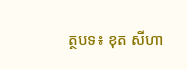ត្ថបទ៖ ខុត សីហា